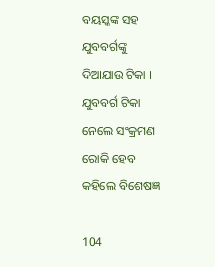ବୟସ୍କଙ୍କ ସହ ଯୁବବର୍ଗଙ୍କୁ ଦିଆଯାଉ ଟିକା । ଯୁବବର୍ଗ ଟିକା ନେଲେ ସଂକ୍ରମଣ ରୋକି ହେବ କହିଲେ ବିଶେଷଜ୍ଞ

104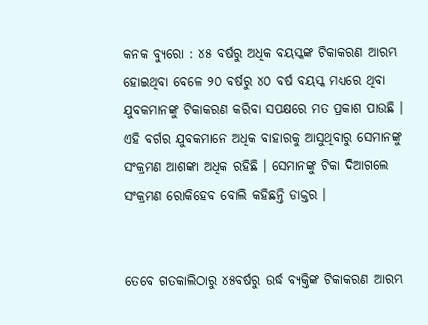କନକ ବ୍ୟୁରୋ : ୪୫ ବର୍ଷରୁ ଅଧିକ ବୟସ୍କଙ୍କ ଟିକାକରଣ ଆରମ୍ଭ ହୋଇଥିବା ବେଳେ ୨୦ ବର୍ଷରୁ ୪୦ ବର୍ଷ ବୟସ୍କ ମଧ୍ୟରେ ଥିବା ଯୁବକମାନଙ୍କୁ ଟିକାକରଣ କରିବା ସପକ୍ଷରେ ମତ ପ୍ରକାଶ ପାଉଛି । ଏହି ବର୍ଗର ଯୁବକମାନେ ଅଧିକ ବାହାରକୁ ଆସୁଥିବାରୁ ସେମାନଙ୍କୁ ସଂକ୍ରମଣ ଆଶଙ୍କା ଅଧିକ ରହିଛି । ସେମାନଙ୍କୁ ଟିକା ଦିଆଗଲେ ସଂକ୍ରମଣ ରୋକିହେବ ବୋଲି କହିଛନ୍ତି ଡାକ୍ତର ।


ତେବେ ଗତକାଲିଠାରୁ ୪୫ବର୍ଷରୁ ଉର୍ଦ୍ଧ ବ୍ୟକ୍ତିଙ୍କ ଟିକାକରଣ ଆରମ୍ଭ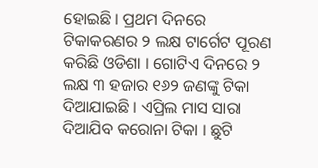ହୋଇଛି । ପ୍ରଥମ ଦିନରେ ଟିକାକରଣର ୨ ଲକ୍ଷ ଟାର୍ଗେଟ ପୂରଣ କରିଛି ଓଡିଶା । ଗୋଟିଏ ଦିନରେ ୨ ଲକ୍ଷ ୩ ହଜାର ୧୬୨ ଜଣଙ୍କୁ ଟିକା ଦିଆଯାଇଛି । ଏପ୍ରିଲ ମାସ ସାରା ଦିଆଯିବ କରୋନା ଟିକା । ଛୁଟି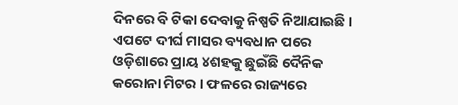ଦିନରେ ବି ଟିକା ଦେବାକୁ ନିଷ୍ପତି ନିଆଯାଇଛି । ଏପଟେ ଦୀର୍ଘ ମାସର ବ୍ୟବଧାନ ପରେ ଓଡ଼ିଶାରେ ପ୍ରାୟ ୪ଶହକୁ ଛୁଇଁଛି ଦୈନିକ କରୋନା ମିଟର । ଫଳରେ ରାଜ୍ୟରେ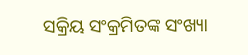ସକ୍ରିୟ ସଂକ୍ରମିତଙ୍କ ସଂଖ୍ୟା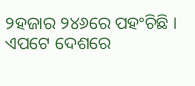୨ହଜାର ୨୪୬ରେ ପହଂଚିଛି । ଏପଟେ ଦେଶରେ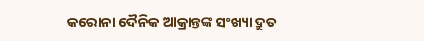କରୋନା ଦୈନିକ ଆକ୍ରାନ୍ତଙ୍କ ସଂଖ୍ୟା ଦ୍ରୁତ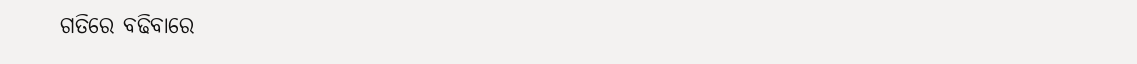ଗତିରେ ବଢିବାରେ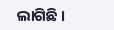ଲାଗିଛି ।